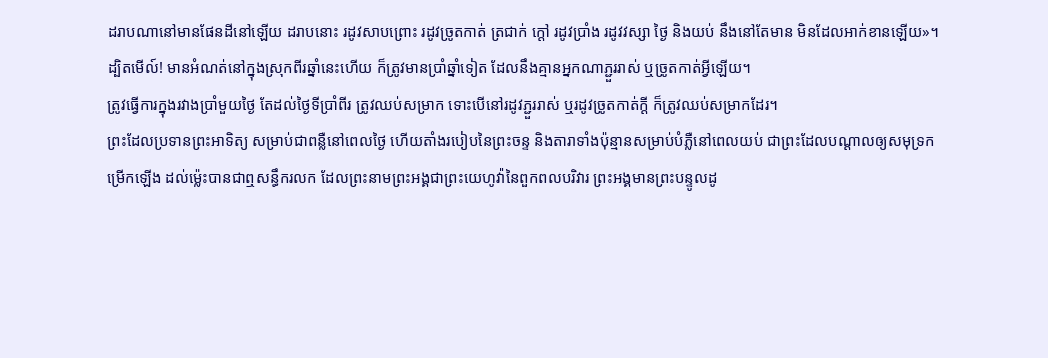ដរាបណានៅមានផែនដីនៅឡើយ ដរាបនោះ រដូវសាបព្រោះ រដូវច្រូតកាត់ ត្រជាក់ ក្តៅ រដូវប្រាំង រដូវវស្សា ថ្ងៃ និងយប់ នឹងនៅតែមាន មិនដែលអាក់ខានឡើយ»។
ដ្បិតមើល៍! មានអំណត់នៅក្នុងស្រុកពីរឆ្នាំនេះហើយ ក៏ត្រូវមានប្រាំឆ្នាំទៀត ដែលនឹងគ្មានអ្នកណាភ្ជួររាស់ ឬច្រូតកាត់អ្វីឡើយ។
ត្រូវធ្វើការក្នុងរវាងប្រាំមួយថ្ងៃ តែដល់ថ្ងៃទីប្រាំពីរ ត្រូវឈប់សម្រាក ទោះបើនៅរដូវភ្ជួររាស់ ឬរដូវច្រូតកាត់ក្ដី ក៏ត្រូវឈប់សម្រាកដែរ។
ព្រះដែលប្រទានព្រះអាទិត្យ សម្រាប់ជាពន្លឺនៅពេលថ្ងៃ ហើយតាំងរបៀបនៃព្រះចន្ទ និងតារាទាំងប៉ុន្មានសម្រាប់បំភ្លឺនៅពេលយប់ ជាព្រះដែលបណ្ដាលឲ្យសមុទ្រកម្រើកឡើង ដល់ម៉្លេះបានជាឮសន្ធឹករលក ដែលព្រះនាមព្រះអង្គជាព្រះយេហូវ៉ានៃពួកពលបរិវារ ព្រះអង្គមានព្រះបន្ទូលដូ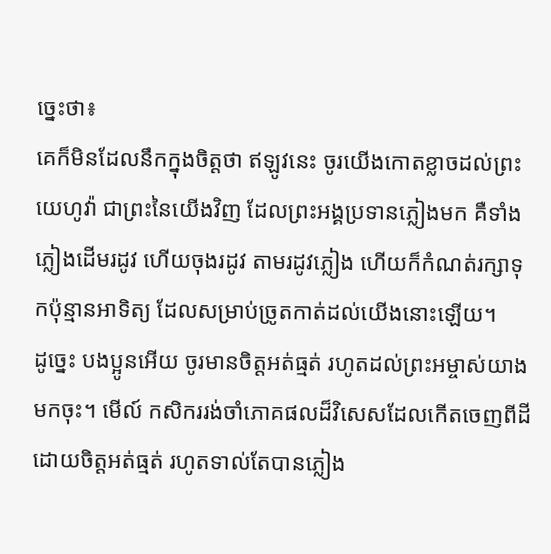ច្នេះថា៖
គេក៏មិនដែលនឹកក្នុងចិត្តថា ឥឡូវនេះ ចូរយើងកោតខ្លាចដល់ព្រះយេហូវ៉ា ជាព្រះនៃយើងវិញ ដែលព្រះអង្គប្រទានភ្លៀងមក គឺទាំងភ្លៀងដើមរដូវ ហើយចុងរដូវ តាមរដូវភ្លៀង ហើយក៏កំណត់រក្សាទុកប៉ុន្មានអាទិត្យ ដែលសម្រាប់ច្រូតកាត់ដល់យើងនោះឡើយ។
ដូច្នេះ បងប្អូនអើយ ចូរមានចិត្តអត់ធ្មត់ រហូតដល់ព្រះអម្ចាស់យាងមកចុះ។ មើល៍ កសិកររង់ចាំភោគផលដ៏វិសេសដែលកើតចេញពីដី ដោយចិត្តអត់ធ្មត់ រហូតទាល់តែបានភ្លៀង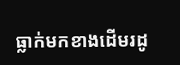ធ្លាក់មកខាងដើមរដូ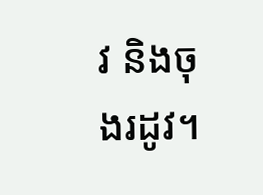វ និងចុងរដូវ។